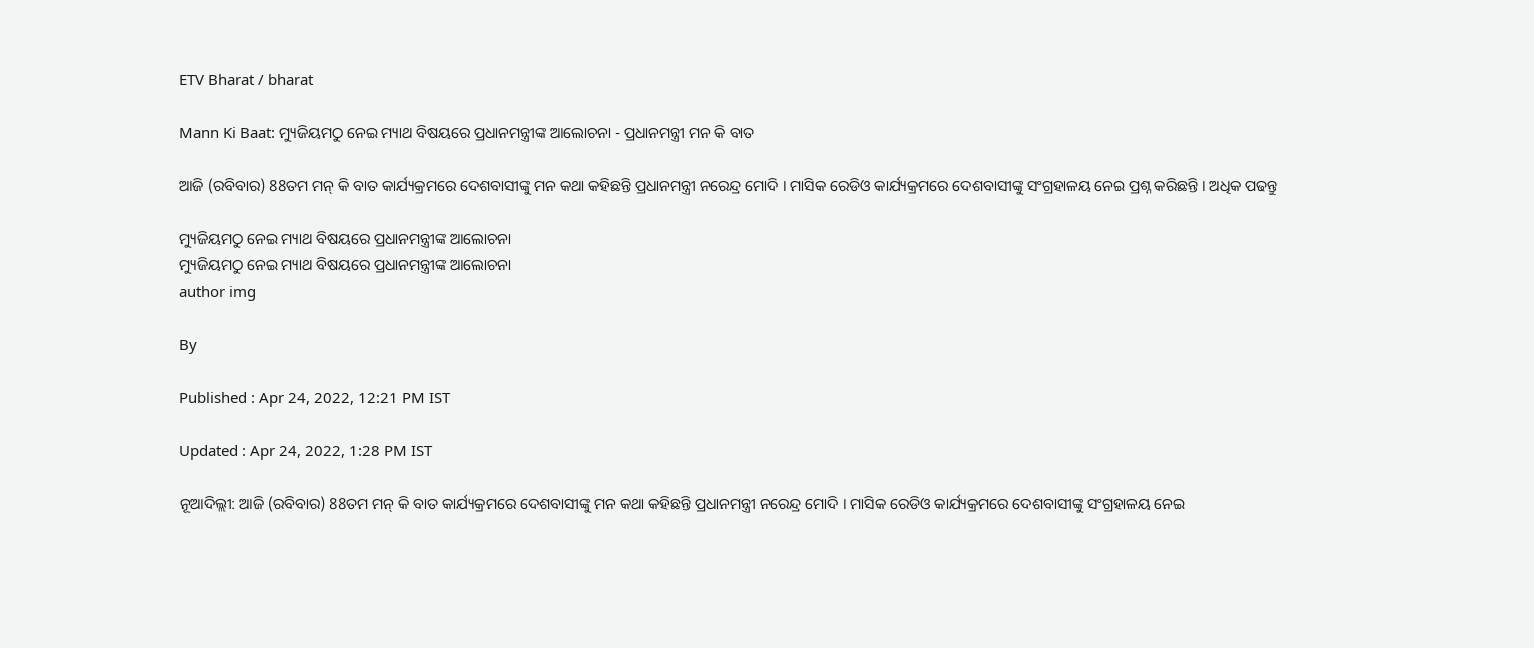ETV Bharat / bharat

Mann Ki Baat: ମ୍ୟୁଜିୟମଠୁ ନେଇ ମ୍ୟାଥ ବିଷୟରେ ପ୍ରଧାନମନ୍ତ୍ରୀଙ୍କ ଆଲୋଚନା - ପ୍ରଧାନମନ୍ତ୍ରୀ ମନ କି ବାତ

ଆଜି (ରବିବାର) 88ତମ ମନ୍ କି ବାତ କାର୍ଯ୍ୟକ୍ରମରେ ଦେଶବାସୀଙ୍କୁ ମନ କଥା କହିଛନ୍ତି ପ୍ରଧାନମନ୍ତ୍ରୀ ନରେନ୍ଦ୍ର ମୋଦି । ମାସିକ ରେଡିଓ କାର୍ଯ୍ୟକ୍ରମରେ ଦେଶବାସୀଙ୍କୁ ସଂଗ୍ରହାଳୟ ନେଇ ପ୍ରଶ୍ନ କରିଛନ୍ତି । ଅଧିକ ପଢନ୍ତୁ

ମ୍ୟୁଜିୟମଠୁ ନେଇ ମ୍ୟାଥ ବିଷୟରେ ପ୍ରଧାନମନ୍ତ୍ରୀଙ୍କ ଆଲୋଚନା
ମ୍ୟୁଜିୟମଠୁ ନେଇ ମ୍ୟାଥ ବିଷୟରେ ପ୍ରଧାନମନ୍ତ୍ରୀଙ୍କ ଆଲୋଚନା
author img

By

Published : Apr 24, 2022, 12:21 PM IST

Updated : Apr 24, 2022, 1:28 PM IST

ନୂଆଦିଲ୍ଲୀ: ଆଜି (ରବିବାର) 88ତମ ମନ୍ କି ବାତ କାର୍ଯ୍ୟକ୍ରମରେ ଦେଶବାସୀଙ୍କୁ ମନ କଥା କହିଛନ୍ତି ପ୍ରଧାନମନ୍ତ୍ରୀ ନରେନ୍ଦ୍ର ମୋଦି । ମାସିକ ରେଡିଓ କାର୍ଯ୍ୟକ୍ରମରେ ଦେଶବାସୀଙ୍କୁ ସଂଗ୍ରହାଳୟ ନେଇ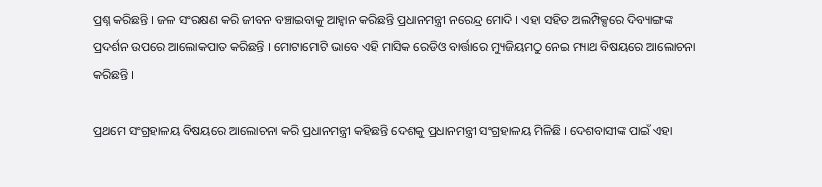ପ୍ରଶ୍ନ କରିଛନ୍ତି । ଜଳ ସଂରକ୍ଷଣ କରି ଜୀବନ ବଞ୍ଚାଇବାକୁ ଆହ୍ବାନ କରିଛନ୍ତି ପ୍ରଧାନମନ୍ତ୍ରୀ ନରେନ୍ଦ୍ର ମୋଦି । ଏହା ସହିତ ଅଲମ୍ପିକ୍ସରେ ଦିବ୍ୟାଙ୍ଗଙ୍କ ପ୍ରଦର୍ଶନ ଉପରେ ଆଲୋକପାତ କରିଛନ୍ତି । ମୋଟାମୋଟି ଭାବେ ଏହି ମାସିକ ରେଡିଓ ବାର୍ତ୍ତାରେ ମ୍ୟୁଜିୟମଠୁ ନେଇ ମ୍ୟାଥ ବିଷୟରେ ଆଲୋଚନା କରିଛନ୍ତି ।

ପ୍ରଥମେ ସଂଗ୍ରହାଳୟ ବିଷୟରେ ଆଲୋଚନା କରି ପ୍ରଧାନମନ୍ତ୍ରୀ କହିଛନ୍ତି ଦେଶକୁ ପ୍ରଧାନମନ୍ତ୍ରୀ ସଂଗ୍ରହାଳୟ ମିଳିଛି । ଦେଶବାସୀଙ୍କ ପାଇଁ ଏହା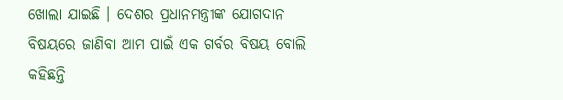ଖୋଲା ଯାଇଛି । ଦେଶର ପ୍ରଧାନମନ୍ତ୍ରୀଙ୍କ ଯୋଗଦାନ ବିଷୟରେ ଜାଣିବା ଆମ ପାଇଁ ଏକ ଗର୍ବର ବିଷୟ ବୋଲି କହିଛନ୍ତି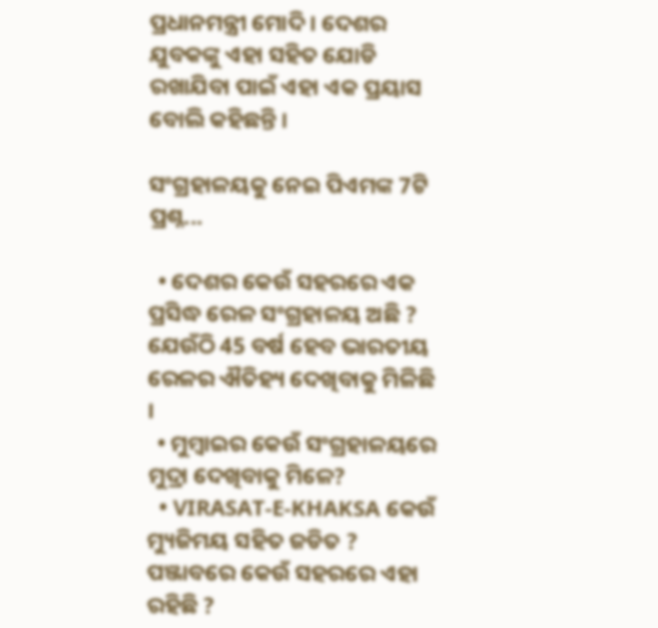ପ୍ରଧାନମନ୍ତ୍ରୀ ମୋଦି । ଦେଶର ଯୁବକଙ୍କୁ ଏହା ସହିତ ଯୋଡି ରଖାଯିବା ପାଇଁ ଏହା ଏକ ପ୍ରୟାସ ବୋଲି କହିଛନ୍ତି ।

ସଂଗ୍ରହାଳୟକୁ ନେଇ ପିଏମଙ୍କ 7ଟି ପ୍ରଶ୍ନ...

  • ଦେଶର କେଉଁ ସହରରେ ଏକ ପ୍ରସିଦ୍ଧ ରେଳ ସଂଗ୍ରହାଳୟ ଅଛି ? ଯେଉଁଠି 45 ବର୍ଷ ହେବ ଭାରତୀୟ ରେଳର ଐତିହ୍ୟ ଦେଖିବାକୁ ମିଳିଛି ।
  • ମୁମ୍ବାଇର କେଉଁ ସଂଗ୍ରହାଳୟରେ ମୁଦ୍ରା ଦେଖିବାକୁ ମିଳେ?
  • VIRASAT-E-KHAKSA କେଉଁ ମ୍ୟୁଜିମୟ ସହିତ ଜଡିତ ? ପଞ୍ଜାବରେ କେଉଁ ସହରରେ ଏହା ରହିଛି ?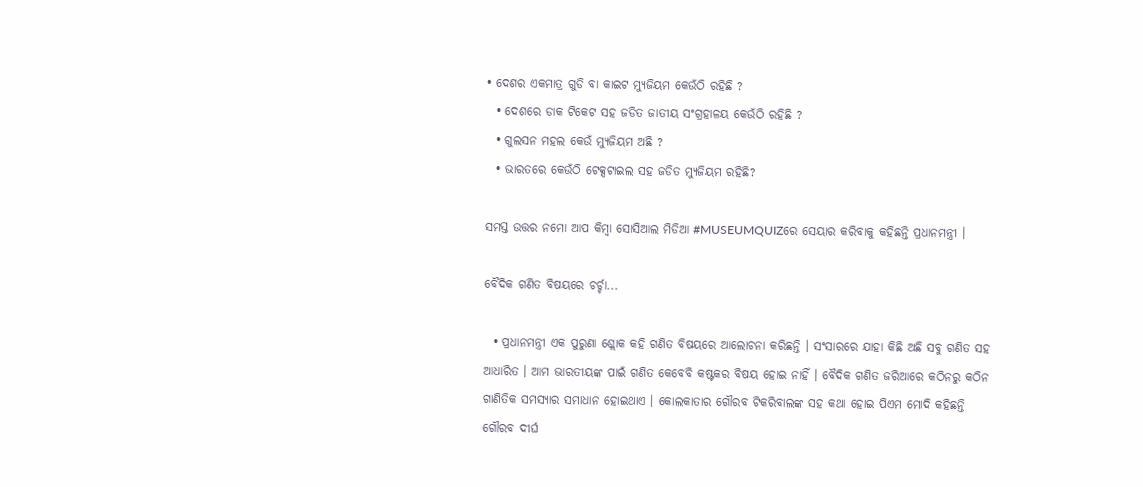• ଦେଶର ଏକମାତ୍ର ଗୁଡି ବା କାଇଟ ମ୍ୟୁଜିୟମ କେଉଁଠି ରହିଛି ?
  • ଦେଶରେ ଡାକ ଟିକେଟ ସହ ଜଡିତ ଜାତୀୟ ସଂଗ୍ରହାଳୟ କେଉଁଠି ରହିଛି ?
  • ଗୁଲସନ ମହଲ କେଉଁ ମ୍ୟୁଜିୟମ ଅଛି ?
  • ଭାରତରେ କେଉଁଠି ଟେକ୍ସଟାଇଲ ସହ ଜଡିତ ମ୍ୟୁଜିୟମ ରହିଛି?

ସମସ୍ତ ଉତ୍ତର ନମୋ ଆପ କିମ୍ବା ସୋସିଆଲ ମିଡିଆ #MUSEUMQUIZରେ ସେୟାର କରିବାକୁ କହିଛନ୍ତି ପ୍ରଧାନମନ୍ତ୍ରୀ ।

ବୈଦିକ ଗଣିତ ବିଷୟରେ ଚର୍ଚ୍ଚା...

  • ପ୍ରଧାନମନ୍ତ୍ରୀ ଏକ ପୁରୁଣା ଶ୍ଲୋକ କହି ଗଣିତ ବିଷୟରେ ଆଲୋଚନା କରିଛନ୍ତି । ସଂସାରରେ ଯାହା କିଛି ଅଛି ସବୁ ଗଣିତ ସହ ଆଧାରିତ । ଆମ ଭାରତୀୟଙ୍କ ପାଇଁ ଗଣିତ କେବେବି କଷ୍ଟକର ବିଷୟ ହୋଇ ନାହିଁ । ବୈଦିକ ଗଣିତ ଜରିଆରେ କଠିନରୁ କଠିନ ଗାଣିତିକ ସମସ୍ୟାର ସମାଧାନ ହୋଇଥାଏ । କୋଲକାତାର ଗୌରବ ଟିକରିବାଲଙ୍କ ସହ କଥା ହୋଇ ପିଏମ ମୋଦି କହିଛନ୍ତି ଗୌରବ ଦୀର୍ଘ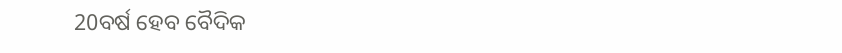20ବର୍ଷ ହେବ ବୈଦିକ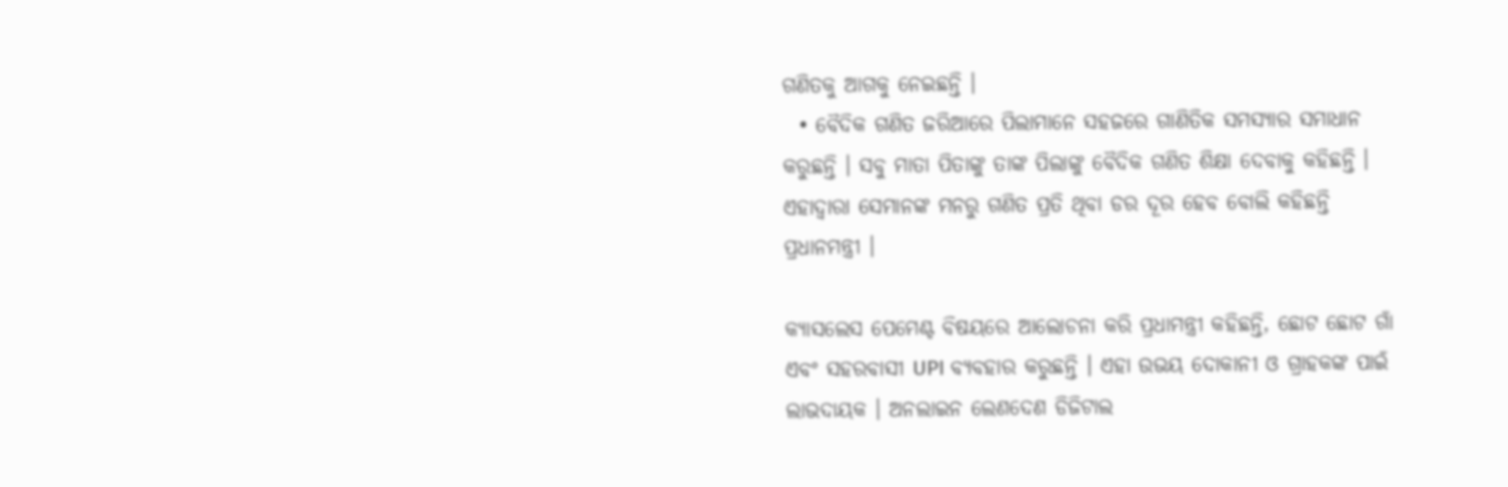ଗଣିତକୁ ଆଗକୁ ନେଇଛନ୍ତି ।
  • ବୈଦିକ ଗଣିତ ଜରିଆରେ ପିଲାମାନେ ସହଜରେ ଗାଣିତିକ ସମସ୍ୟାର ସମାଧାନ କରୁଛନ୍ତି । ସବୁ ମାତା ପିତାଙ୍କୁ ତାଙ୍କ ପିଲାଙ୍କୁ ବୈଦିକ ଗଣିତ ଶିକ୍ଷା ଦେବାକୁ କହିଛନ୍ତି । ଏହାଦ୍ବାରା ସେମାନଙ୍କ ମନରୁ ଗଣିତ ପ୍ରତି ଥିବା ଡର ଦୂର ହେବ ବୋଲି କହିଛନ୍ତି ପ୍ରଧାନମନ୍ତ୍ରୀ ।

କ୍ୟାସଲେସ ପେମେଣ୍ଟ ବିଷୟରେ ଆଲୋଚନା କରି ପ୍ରଧାମନ୍ତ୍ରୀ କହିଛନ୍ତି, ଛୋଟ ଛୋଟ ଗାଁ ଏବଂ ସହରବାସୀ UPI ବ୍ୟବହାର କରୁଛନ୍ତି । ଏହା ଉଭୟ ଦୋକାନୀ ଓ ଗ୍ରାହକଙ୍କ ପାଇଁ ଲାଭଦାୟକ । ଅନଲାଇନ ଲେଣଦେଣ ଡିଜିଟାଲ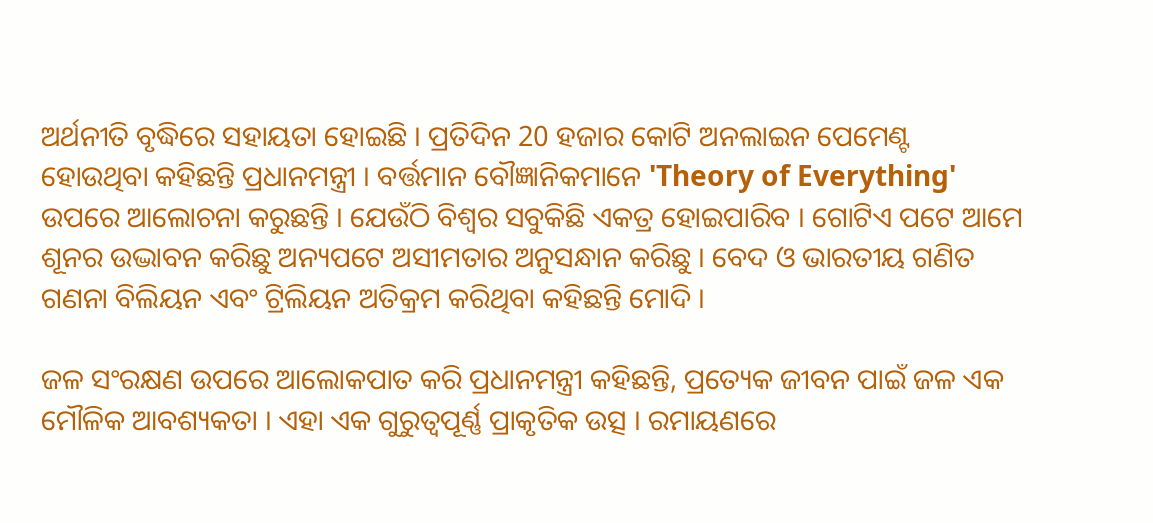ଅର୍ଥନୀତି ବୃଦ୍ଧିରେ ସହାୟତା ହୋଇଛି । ପ୍ରତିଦିନ 20 ହଜାର କୋଟି ଅନଲାଇନ ପେମେଣ୍ଟ ହୋଉଥିବା କହିଛନ୍ତି ପ୍ରଧାନମନ୍ତ୍ରୀ । ବର୍ତ୍ତମାନ ବୌଜ୍ଞାନିକମାନେ 'Theory of Everything' ଉପରେ ଆଲୋଚନା କରୁଛନ୍ତି । ଯେଉଁଠି ବିଶ୍ବର ସବୁକିଛି ଏକତ୍ର ହୋଇପାରିବ । ଗୋଟିଏ ପଟେ ଆମେ ଶୂନର ଉଦ୍ଭାବନ କରିଛୁ ଅନ୍ୟପଟେ ଅସୀମତାର ଅନୁସନ୍ଧାନ କରିଛୁ । ବେଦ ଓ ଭାରତୀୟ ଗଣିତ ଗଣନା ବିଲିୟନ ଏବଂ ଟ୍ରିଲିୟନ ଅତିକ୍ରମ କରିଥିବା କହିଛନ୍ତି ମୋଦି ।

ଜଳ ସଂରକ୍ଷଣ ଉପରେ ଆଲୋକପାତ କରି ପ୍ରଧାନମନ୍ତ୍ରୀ କହିଛନ୍ତି, ପ୍ରତ୍ୟେକ ଜୀବନ ପାଇଁ ଜଳ ଏକ ମୌଳିକ ଆବଶ୍ୟକତା । ଏହା ଏକ ଗୁରୁତ୍ବପୂର୍ଣ୍ଣ ପ୍ରାକୃତିକ ଉତ୍ସ । ରମାୟଣରେ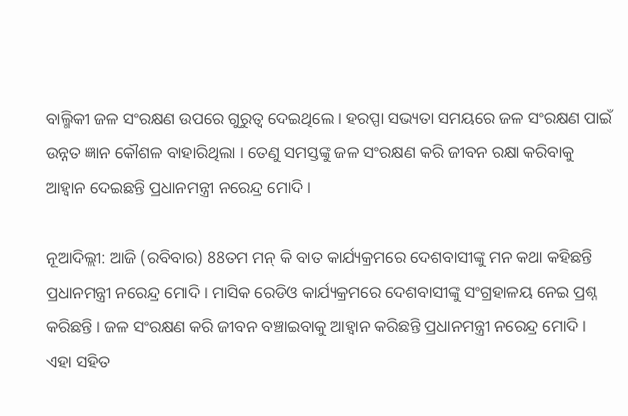ବାଲ୍ମିକୀ ଜଳ ସଂରକ୍ଷଣ ଉପରେ ଗୁରୁତ୍ବ ଦେଇଥିଲେ । ହରପ୍ପା ସଭ୍ୟତା ସମୟରେ ଜଳ ସଂରକ୍ଷଣ ପାଇଁ ଉନ୍ନତ ଜ୍ଞାନ କୌଶଳ ବାହାରିଥିଲା । ତେଣୁ ସମସ୍ତଙ୍କୁ ଜଳ ସଂରକ୍ଷଣ କରି ଜୀବନ ରକ୍ଷା କରିବାକୁ ଆହ୍ବାନ ଦେଇଛନ୍ତି ପ୍ରଧାନମନ୍ତ୍ରୀ ନରେନ୍ଦ୍ର ମୋଦି ।

ନୂଆଦିଲ୍ଲୀ: ଆଜି (ରବିବାର) 88ତମ ମନ୍ କି ବାତ କାର୍ଯ୍ୟକ୍ରମରେ ଦେଶବାସୀଙ୍କୁ ମନ କଥା କହିଛନ୍ତି ପ୍ରଧାନମନ୍ତ୍ରୀ ନରେନ୍ଦ୍ର ମୋଦି । ମାସିକ ରେଡିଓ କାର୍ଯ୍ୟକ୍ରମରେ ଦେଶବାସୀଙ୍କୁ ସଂଗ୍ରହାଳୟ ନେଇ ପ୍ରଶ୍ନ କରିଛନ୍ତି । ଜଳ ସଂରକ୍ଷଣ କରି ଜୀବନ ବଞ୍ଚାଇବାକୁ ଆହ୍ବାନ କରିଛନ୍ତି ପ୍ରଧାନମନ୍ତ୍ରୀ ନରେନ୍ଦ୍ର ମୋଦି । ଏହା ସହିତ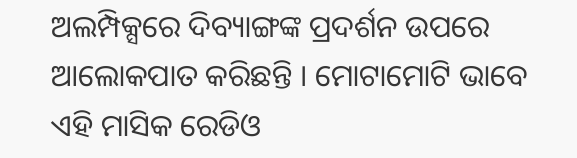ଅଲମ୍ପିକ୍ସରେ ଦିବ୍ୟାଙ୍ଗଙ୍କ ପ୍ରଦର୍ଶନ ଉପରେ ଆଲୋକପାତ କରିଛନ୍ତି । ମୋଟାମୋଟି ଭାବେ ଏହି ମାସିକ ରେଡିଓ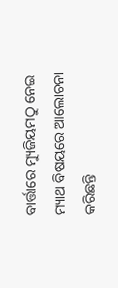ବାର୍ତ୍ତାରେ ମ୍ୟୁଜିୟମଠୁ ନେଇ ମ୍ୟାଥ ବିଷୟରେ ଆଲୋଚନା କରିଛନ୍ତି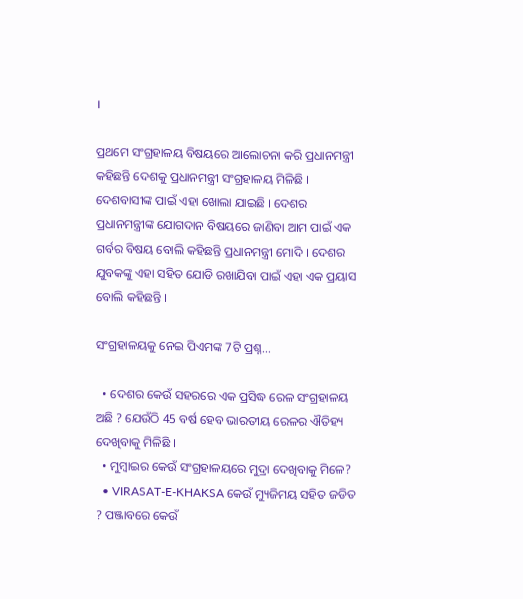।

ପ୍ରଥମେ ସଂଗ୍ରହାଳୟ ବିଷୟରେ ଆଲୋଚନା କରି ପ୍ରଧାନମନ୍ତ୍ରୀ କହିଛନ୍ତି ଦେଶକୁ ପ୍ରଧାନମନ୍ତ୍ରୀ ସଂଗ୍ରହାଳୟ ମିଳିଛି । ଦେଶବାସୀଙ୍କ ପାଇଁ ଏହା ଖୋଲା ଯାଇଛି । ଦେଶର ପ୍ରଧାନମନ୍ତ୍ରୀଙ୍କ ଯୋଗଦାନ ବିଷୟରେ ଜାଣିବା ଆମ ପାଇଁ ଏକ ଗର୍ବର ବିଷୟ ବୋଲି କହିଛନ୍ତି ପ୍ରଧାନମନ୍ତ୍ରୀ ମୋଦି । ଦେଶର ଯୁବକଙ୍କୁ ଏହା ସହିତ ଯୋଡି ରଖାଯିବା ପାଇଁ ଏହା ଏକ ପ୍ରୟାସ ବୋଲି କହିଛନ୍ତି ।

ସଂଗ୍ରହାଳୟକୁ ନେଇ ପିଏମଙ୍କ 7ଟି ପ୍ରଶ୍ନ...

  • ଦେଶର କେଉଁ ସହରରେ ଏକ ପ୍ରସିଦ୍ଧ ରେଳ ସଂଗ୍ରହାଳୟ ଅଛି ? ଯେଉଁଠି 45 ବର୍ଷ ହେବ ଭାରତୀୟ ରେଳର ଐତିହ୍ୟ ଦେଖିବାକୁ ମିଳିଛି ।
  • ମୁମ୍ବାଇର କେଉଁ ସଂଗ୍ରହାଳୟରେ ମୁଦ୍ରା ଦେଖିବାକୁ ମିଳେ?
  • VIRASAT-E-KHAKSA କେଉଁ ମ୍ୟୁଜିମୟ ସହିତ ଜଡିତ ? ପଞ୍ଜାବରେ କେଉଁ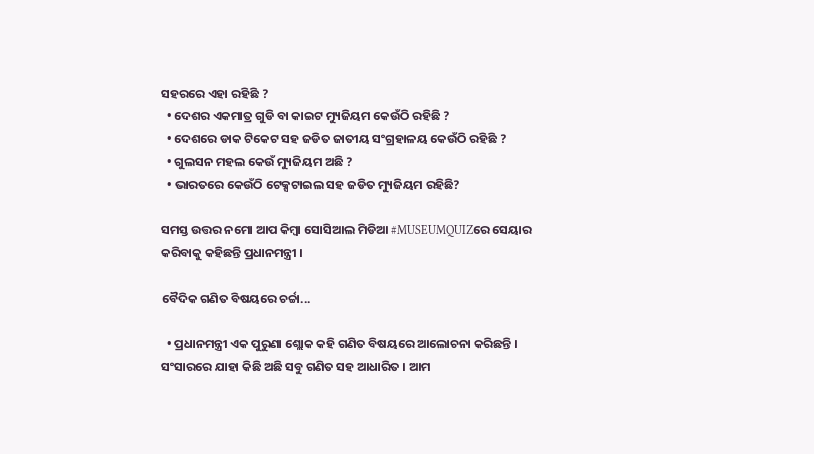ସହରରେ ଏହା ରହିଛି ?
  • ଦେଶର ଏକମାତ୍ର ଗୁଡି ବା କାଇଟ ମ୍ୟୁଜିୟମ କେଉଁଠି ରହିଛି ?
  • ଦେଶରେ ଡାକ ଟିକେଟ ସହ ଜଡିତ ଜାତୀୟ ସଂଗ୍ରହାଳୟ କେଉଁଠି ରହିଛି ?
  • ଗୁଲସନ ମହଲ କେଉଁ ମ୍ୟୁଜିୟମ ଅଛି ?
  • ଭାରତରେ କେଉଁଠି ଟେକ୍ସଟାଇଲ ସହ ଜଡିତ ମ୍ୟୁଜିୟମ ରହିଛି?

ସମସ୍ତ ଉତ୍ତର ନମୋ ଆପ କିମ୍ବା ସୋସିଆଲ ମିଡିଆ #MUSEUMQUIZରେ ସେୟାର କରିବାକୁ କହିଛନ୍ତି ପ୍ରଧାନମନ୍ତ୍ରୀ ।

ବୈଦିକ ଗଣିତ ବିଷୟରେ ଚର୍ଚ୍ଚା...

  • ପ୍ରଧାନମନ୍ତ୍ରୀ ଏକ ପୁରୁଣା ଶ୍ଲୋକ କହି ଗଣିତ ବିଷୟରେ ଆଲୋଚନା କରିଛନ୍ତି । ସଂସାରରେ ଯାହା କିଛି ଅଛି ସବୁ ଗଣିତ ସହ ଆଧାରିତ । ଆମ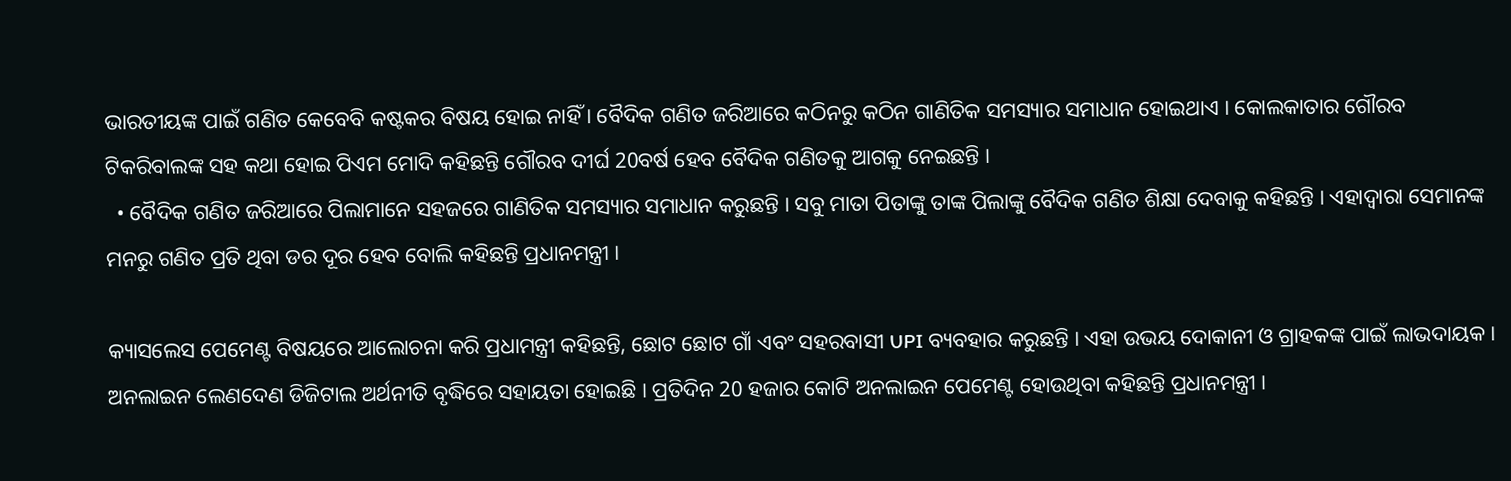ଭାରତୀୟଙ୍କ ପାଇଁ ଗଣିତ କେବେବି କଷ୍ଟକର ବିଷୟ ହୋଇ ନାହିଁ । ବୈଦିକ ଗଣିତ ଜରିଆରେ କଠିନରୁ କଠିନ ଗାଣିତିକ ସମସ୍ୟାର ସମାଧାନ ହୋଇଥାଏ । କୋଲକାତାର ଗୌରବ ଟିକରିବାଲଙ୍କ ସହ କଥା ହୋଇ ପିଏମ ମୋଦି କହିଛନ୍ତି ଗୌରବ ଦୀର୍ଘ 20ବର୍ଷ ହେବ ବୈଦିକ ଗଣିତକୁ ଆଗକୁ ନେଇଛନ୍ତି ।
  • ବୈଦିକ ଗଣିତ ଜରିଆରେ ପିଲାମାନେ ସହଜରେ ଗାଣିତିକ ସମସ୍ୟାର ସମାଧାନ କରୁଛନ୍ତି । ସବୁ ମାତା ପିତାଙ୍କୁ ତାଙ୍କ ପିଲାଙ୍କୁ ବୈଦିକ ଗଣିତ ଶିକ୍ଷା ଦେବାକୁ କହିଛନ୍ତି । ଏହାଦ୍ବାରା ସେମାନଙ୍କ ମନରୁ ଗଣିତ ପ୍ରତି ଥିବା ଡର ଦୂର ହେବ ବୋଲି କହିଛନ୍ତି ପ୍ରଧାନମନ୍ତ୍ରୀ ।

କ୍ୟାସଲେସ ପେମେଣ୍ଟ ବିଷୟରେ ଆଲୋଚନା କରି ପ୍ରଧାମନ୍ତ୍ରୀ କହିଛନ୍ତି, ଛୋଟ ଛୋଟ ଗାଁ ଏବଂ ସହରବାସୀ UPI ବ୍ୟବହାର କରୁଛନ୍ତି । ଏହା ଉଭୟ ଦୋକାନୀ ଓ ଗ୍ରାହକଙ୍କ ପାଇଁ ଲାଭଦାୟକ । ଅନଲାଇନ ଲେଣଦେଣ ଡିଜିଟାଲ ଅର୍ଥନୀତି ବୃଦ୍ଧିରେ ସହାୟତା ହୋଇଛି । ପ୍ରତିଦିନ 20 ହଜାର କୋଟି ଅନଲାଇନ ପେମେଣ୍ଟ ହୋଉଥିବା କହିଛନ୍ତି ପ୍ରଧାନମନ୍ତ୍ରୀ ।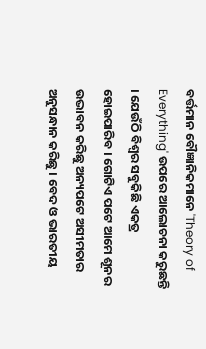ବର୍ତ୍ତମାନ ବୌଜ୍ଞାନିକମାନେ 'Theory of Everything' ଉପରେ ଆଲୋଚନା କରୁଛନ୍ତି । ଯେଉଁଠି ବିଶ୍ବର ସବୁକିଛି ଏକତ୍ର ହୋଇପାରିବ । ଗୋଟିଏ ପଟେ ଆମେ ଶୂନର ଉଦ୍ଭାବନ କରିଛୁ ଅନ୍ୟପଟେ ଅସୀମତାର ଅନୁସନ୍ଧାନ କରିଛୁ । ବେଦ ଓ ଭାରତୀୟ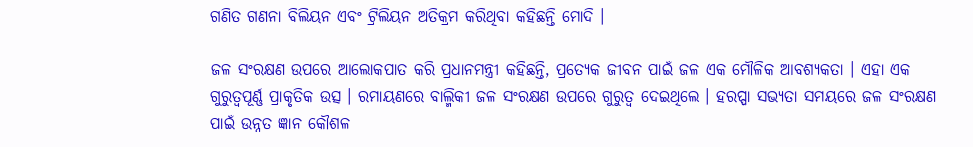ଗଣିତ ଗଣନା ବିଲିୟନ ଏବଂ ଟ୍ରିଲିୟନ ଅତିକ୍ରମ କରିଥିବା କହିଛନ୍ତି ମୋଦି ।

ଜଳ ସଂରକ୍ଷଣ ଉପରେ ଆଲୋକପାତ କରି ପ୍ରଧାନମନ୍ତ୍ରୀ କହିଛନ୍ତି, ପ୍ରତ୍ୟେକ ଜୀବନ ପାଇଁ ଜଳ ଏକ ମୌଳିକ ଆବଶ୍ୟକତା । ଏହା ଏକ ଗୁରୁତ୍ବପୂର୍ଣ୍ଣ ପ୍ରାକୃତିକ ଉତ୍ସ । ରମାୟଣରେ ବାଲ୍ମିକୀ ଜଳ ସଂରକ୍ଷଣ ଉପରେ ଗୁରୁତ୍ବ ଦେଇଥିଲେ । ହରପ୍ପା ସଭ୍ୟତା ସମୟରେ ଜଳ ସଂରକ୍ଷଣ ପାଇଁ ଉନ୍ନତ ଜ୍ଞାନ କୌଶଳ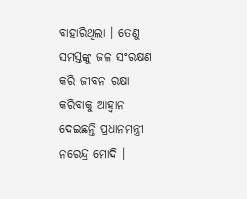ବାହାରିଥିଲା । ତେଣୁ ସମସ୍ତଙ୍କୁ ଜଳ ସଂରକ୍ଷଣ କରି ଜୀବନ ରକ୍ଷା କରିବାକୁ ଆହ୍ବାନ ଦେଇଛନ୍ତି ପ୍ରଧାନମନ୍ତ୍ରୀ ନରେନ୍ଦ୍ର ମୋଦି ।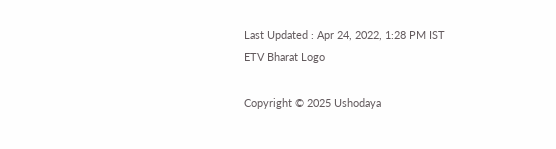Last Updated : Apr 24, 2022, 1:28 PM IST
ETV Bharat Logo

Copyright © 2025 Ushodaya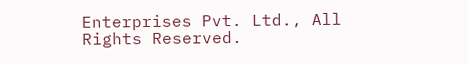Enterprises Pvt. Ltd., All Rights Reserved.